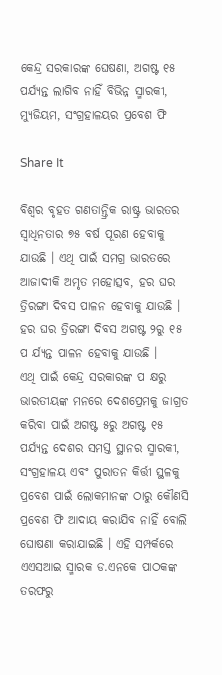କେନ୍ଦ୍ର ସରକାରଙ୍କ ଘେଷଣା, ଅଗଷ୍ଟ ୧୫ ପର୍ଯ୍ୟନ୍ତ ଲାଗିବ ନାହିଁ ବିଭିନ୍ନ ସ୍ମାରକୀ, ମ୍ୟୁଜିୟମ, ସଂଗ୍ରହାଳୟର ପ୍ରବେଶ ଫି

Share It

ବିଶ୍ୱର ବୃହତ ଗଣତାନ୍ତ୍ରିକ ରାଷ୍ଟ୍ର ଭାରତର ସ୍ୱାଧିନତାର ୭୫ ବର୍ଷ ପୂରଣ ହେବାକୁ ଯାଉଛି । ଏଥି ପାଇଁ ସମଗ୍ର ଭାରତରେ ଆଜାଦୀକି ଅମୃତ ମହୋତ୍ସବ, ହର ଘର ତ୍ରିରଙ୍ଗା ଦିବସ ପାଳନ ହେବାକୁ ଯାଉଛି । ହର ଘର ତ୍ରିରଙ୍ଗା ଦିବସ ଅଗଷ୍ଟ ୨ରୁ ୧୫ ପ ର୍ଯ୍ୟନ୍ତ ପାଳନ ହେବାକୁ ଯାଉଛି ।
ଏଥି ପାଇଁ କେନ୍ଦ୍ର ସରକାରଙ୍କ ପ କ୍ଷରୁ ଭାରତୀୟଙ୍କ ମନରେ ଦେଶପ୍ରେମକୁ ଜାଗ୍ରତ କରିବା ପାଇଁ ଅଗଷ୍ଟ ୫ରୁ ଅଗଷ୍ଟ ୧୫ ପର୍ଯ୍ୟନ୍ତ ଦେଶର ସମସ୍ତ ସ୍ଥାନର ସ୍ମାରକୀ, ସଂଗ୍ରହାଳୟ ଏବଂ ପୁରାତନ କିର୍ତ୍ତୀ ସ୍ଥଳକୁ ପ୍ରବେଶ ପାଇଁ ଲୋକମାନଙ୍କ ଠାରୁ କୌଣସି ପ୍ରବେଶ ଫି ଆଦାୟ କରାଯିବ ନାହିଁ ବୋଲି ଘୋଷଣା କରାଯାଇଛି । ଏହି ସମ୍ପର୍କରେ ଏଏସଆଇ ସ୍ମାରକ ଡ.ଏନକେ ପାଠକଙ୍କ ତରଫରୁ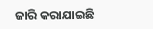ଜାରି କରାଯାଇଛି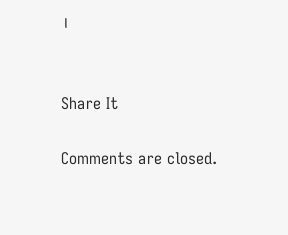।


Share It

Comments are closed.